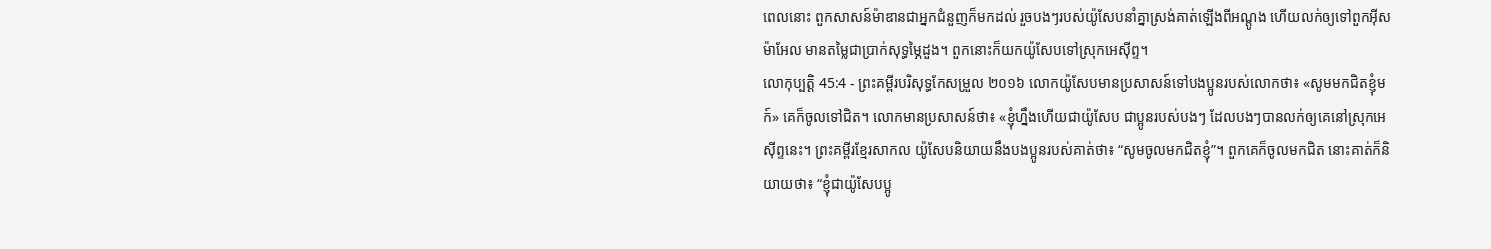ពេលនោះ ពួកសាសន៍ម៉ាឌានជាអ្នកជំនួញក៏មកដល់ រួចបងៗរបស់យ៉ូសែបនាំគ្នាស្រង់គាត់ឡើងពីអណ្តូង ហើយលក់ឲ្យទៅពួកអ៊ីសម៉ាអែល មានតម្លៃជាប្រាក់សុទ្ធម្ភៃដួង។ ពួកនោះក៏យកយ៉ូសែបទៅស្រុកអេស៊ីព្ទ។
លោកុប្បត្តិ 45:4 - ព្រះគម្ពីរបរិសុទ្ធកែសម្រួល ២០១៦ លោកយ៉ូសែបមានប្រសាសន៍ទៅបងប្អូនរបស់លោកថា៖ «សូមមកជិតខ្ញុំមក៍» គេក៏ចូលទៅជិត។ លោកមានប្រសាសន៍ថា៖ «ខ្ញុំហ្នឹងហើយជាយ៉ូសែប ជាប្អូនរបស់បងៗ ដែលបងៗបានលក់ឲ្យគេនៅស្រុកអេស៊ីព្ទនេះ។ ព្រះគម្ពីរខ្មែរសាកល យ៉ូសែបនិយាយនឹងបងប្អូនរបស់គាត់ថា៖ “សូមចូលមកជិតខ្ញុំ”។ ពួកគេក៏ចូលមកជិត នោះគាត់ក៏និយាយថា៖ “ខ្ញុំជាយ៉ូសែបប្អូ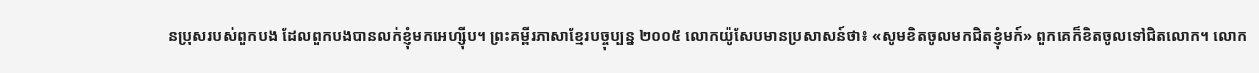នប្រុសរបស់ពួកបង ដែលពួកបងបានលក់ខ្ញុំមកអេហ្ស៊ីប។ ព្រះគម្ពីរភាសាខ្មែរបច្ចុប្បន្ន ២០០៥ លោកយ៉ូសែបមានប្រសាសន៍ថា៖ «សូមខិតចូលមកជិតខ្ញុំមក៍» ពួកគេក៏ខិតចូលទៅជិតលោក។ លោក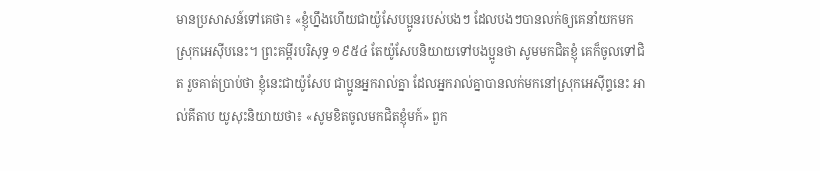មានប្រសាសន៍ទៅគេថា៖ «ខ្ញុំហ្នឹងហើយជាយ៉ូសែបប្អូនរបស់បងៗ ដែលបងៗបានលក់ឲ្យគេនាំយកមកស្រុកអេស៊ីបនេះ។ ព្រះគម្ពីរបរិសុទ្ធ ១៩៥៤ តែយ៉ូសែបនិយាយទៅបងប្អូនថា សូមមកជិតខ្ញុំ គេក៏ចូលទៅជិត រួចគាត់ប្រាប់ថា ខ្ញុំនេះជាយ៉ូសែប ជាប្អូនអ្នករាល់គ្នា ដែលអ្នករាល់គ្នាបានលក់មកនៅស្រុកអេស៊ីព្ទនេះ អាល់គីតាប យូសុះនិយាយថា៖ «សូមខិតចូលមកជិតខ្ញុំមក៍» ពួក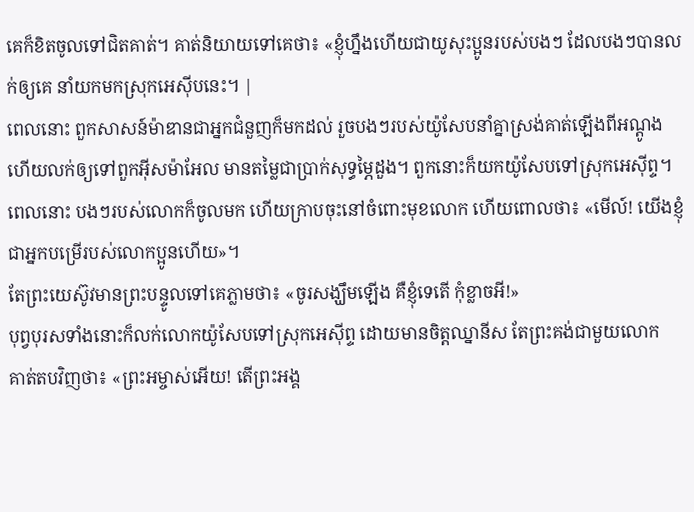គេក៏ខិតចូលទៅជិតគាត់។ គាត់និយាយទៅគេថា៖ «ខ្ញុំហ្នឹងហើយជាយូសុះប្អូនរបស់បងៗ ដែលបងៗបានលក់ឲ្យគេ នាំយកមកស្រុកអេស៊ីបនេះ។ |
ពេលនោះ ពួកសាសន៍ម៉ាឌានជាអ្នកជំនួញក៏មកដល់ រួចបងៗរបស់យ៉ូសែបនាំគ្នាស្រង់គាត់ឡើងពីអណ្តូង ហើយលក់ឲ្យទៅពួកអ៊ីសម៉ាអែល មានតម្លៃជាប្រាក់សុទ្ធម្ភៃដួង។ ពួកនោះក៏យកយ៉ូសែបទៅស្រុកអេស៊ីព្ទ។
ពេលនោះ បងៗរបស់លោកក៏ចូលមក ហើយក្រាបចុះនៅចំពោះមុខលោក ហើយពោលថា៖ «មើល៍! យើងខ្ញុំជាអ្នកបម្រើរបស់លោកប្អូនហើយ»។
តែព្រះយេស៊ូវមានព្រះបន្ទូលទៅគេភ្លាមថា៖ «ចូរសង្ឃឹមឡើង គឺខ្ញុំទេតើ កុំខ្លាចអី!»
បុព្វបុរសទាំងនោះក៏លក់លោកយ៉ូសែបទៅស្រុកអេស៊ីព្ទ ដោយមានចិត្តឈ្នានីស តែព្រះគង់ជាមួយលោក
គាត់តបវិញថា៖ «ព្រះអម្ចាស់អើយ! តើព្រះអង្គ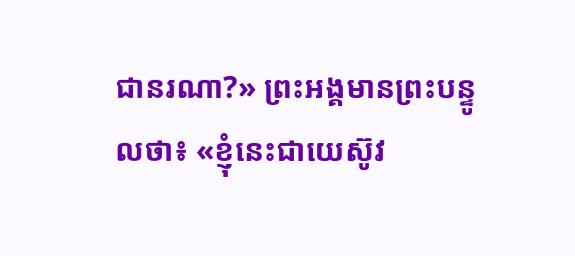ជានរណា?» ព្រះអង្គមានព្រះបន្ទូលថា៖ «ខ្ញុំនេះជាយេស៊ូវ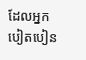ដែលអ្នកបៀតបៀន